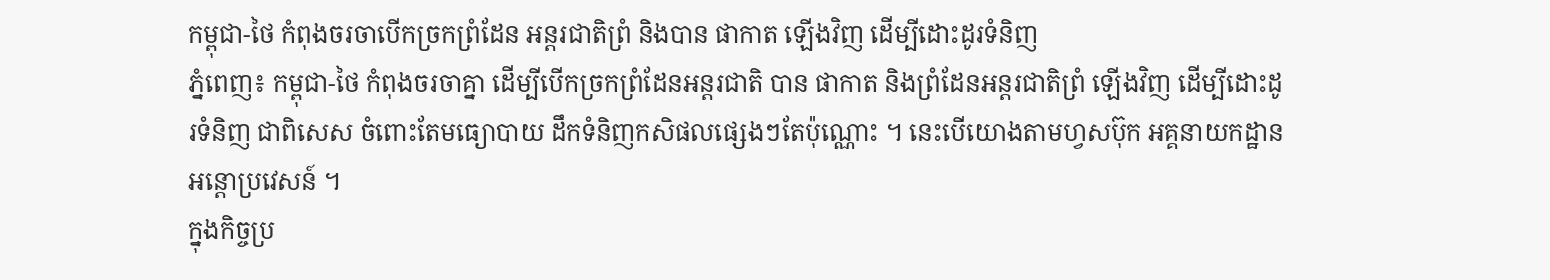កម្ពុជា-ថៃ កំពុងចរចាបើកច្រកព្រំដែន អន្តរជាតិព្រំ និងបាន ផាកាត ឡើងវិញ ដើម្បីដោះដូរទំនិញ
ភ្នំពេញ៖ កម្ពុជា-ថៃ កំពុងចរចាគ្នា ដើម្បីបើកច្រកព្រំដែនអន្តរជាតិ បាន ផាកាត និងព្រំដែនអន្តរជាតិព្រំ ឡើងវិញ ដើម្បីដោះដូរទំនិញ ជាពិសេស ចំពោះតែមធ្យោបាយ ដឹកទំនិញកសិផលផ្សេងៗតែប៉ុណ្ណោះ ។ នេះបើយោងតាមហ្វសប៊ុក អគ្គនាយកដ្ឋានអន្តោប្រវេសន៍ ។
ក្នុងកិច្ចប្រ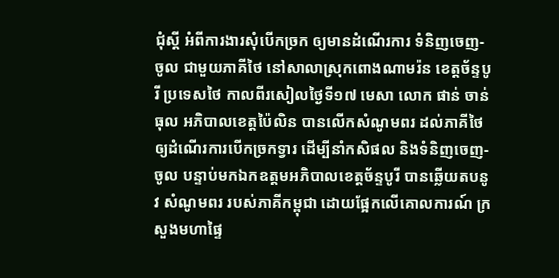ជុំស្តី អំពីការងារសុំបើកច្រក ឲ្យមានដំណើរការ ទំនិញចេញ-ចូល ជាមួយភាគីថៃ នៅសាលាស្រុកពោងណាមរ៉ន ខេត្តច័ន្ទបូរី ប្រទេសថៃ កាលពីរសៀលថ្ងៃទី១៧ មេសា លោក ផាន់ ចាន់ធុល អភិបាលខេត្តប៉ៃលិន បានលើកសំណូមពរ ដល់ភាគីថៃ ឲ្យដំណើរការបើកច្រកទ្វារ ដើម្បីនាំកសិផល និងទំនិញចេញ-ចូល បន្ទាប់មកឯកឧត្តមអភិបាលខេត្តច័ន្ទបូរី បានឆ្លើយតបនូវ សំណូមពរ របស់ភាគីកម្ពុជា ដោយផ្អែកលើគោលការណ៍ ក្រសួងមហាផ្ទៃ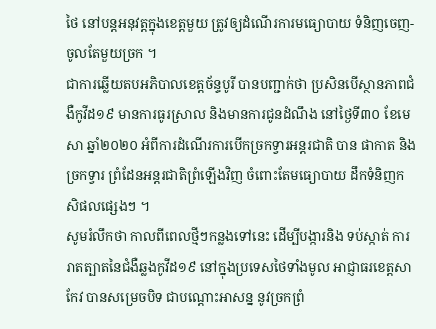ថៃ នៅបន្តអនុវត្តក្នុងខេត្តមួយ ត្រូវឲ្យដំណើរការមធ្យោបាយ ទំនិញចេញ-ចូលតែមួយច្រក ។
ជាការឆ្លើយតបអភិបាលខេត្តច័ន្ទបូរី បានបញ្ជាក់ថា ប្រសិនបើស្ថានភាពជំងឺកូវីដ១៩ មានការធូរស្រាល និងមានការជូនដំណឹង នៅថ្ងៃទី៣០ ខែមេសា ឆ្នាំ២០២០ អំពីការដំណើរការបើកច្រកទ្វារអន្តរជាតិ បាន ផាកាត និងច្រកទ្វារ ព្រំដែនអន្តរជាតិព្រំឡើងវិញ ចំពោះតែមធ្យោបាយ ដឹកទំនិញកសិផលផ្សេងៗ ។
សូមរំលឹកថា កាលពីពេលថ្មីៗកន្លងទៅនេះ ដើម្បីបង្ការនិង ទប់ស្កាត់ ការរាតត្បាតនៃជំងឺឆ្លងកូវីដ១៩ នៅក្នុងប្រទេសថៃទាំងមូល អាជ្ញាធរខេត្តសាកែវ បានសម្រេចបិទ ជាបណ្ដោះអាសន្ន នូវច្រកព្រំ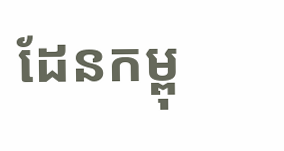ដែនកម្ពុ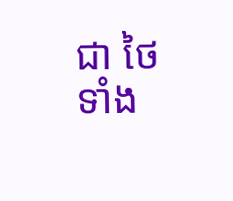ជា ថៃ ទាំង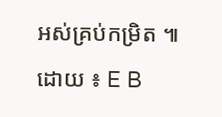អស់គ្រប់កម្រិត ៕
ដោយ ៖ E B